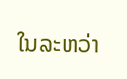ໃນລະຫວ່າ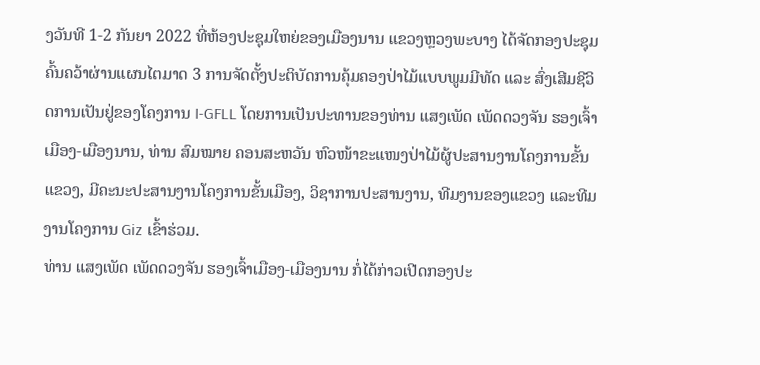ງວັນທີ 1-2 ກັນຍາ 2022 ທີ່ຫ້ອງປະຊຸມໃຫຍ່ຂອງເມືອງນານ ແຂວງຫຼວງພະບາງ ໄດ້ຈັດກອງປະຊຸມຄົ້ນຄວ້າຜ່ານແຜນໄຕມາດ 3 ການຈັດຕັ້ງປະຕິບັດການຄຸ້ມຄອງປ່າໄມ້ແບບພູມມີທັດ ແລະ ສົ່ງເສີມຊີວິດການເປັນຢູ່ຂອງໂຄງການ I-GFLL ໂດຍການເປັນປະທານຂອງທ່ານ ແສງເພັດ ເພັດດວງຈັນ ຮອງເຈົ້າເມືອງ-ເມືອງນານ, ທ່ານ ສົມໝາຍ ຄອນສະຫວັນ ຫົວໜ້າຂະແໜງປ່າໄມ້ຜູ້ປະສານງານໂຄງການຂັ້ນແຂວງ, ມີຄະນະປະສານງານໂຄງການຂັ້ນເມືອງ, ວິຊາການປະສານງານ, ທີມງານຂອງແຂວງ ແລະທີມງານໂຄງການ Giz ເຂົ້າຮ່ວມ.
ທ່ານ ແສງເພັດ ເພັດດວງຈັນ ຮອງເຈົ້າເມືອງ-ເມືອງນານ ກໍ່ໄດ້ກ່າວເປີດກອງປະ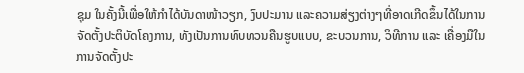ຊຸມ ໃນຄັ້ງນີ້ເພື່ອໃຫ້ກໍາໄດ້ບັນດາໜ້າວຽກ, ງົບປະມານ ແລະຄວາມສ່ຽງຕ່າງໆທີ່ອາດເກີດຂຶ້ນໄດ້ໃນການຈັດຕັ້ງປະຕິບັດໂຄງການ, ທັງເປັນການທົບທວນຄືນຮູບແບບ, ຂະບວນການ, ວິທີການ ແລະ ເຄື່ອງມືໃນການຈັດຕັ້ງປະ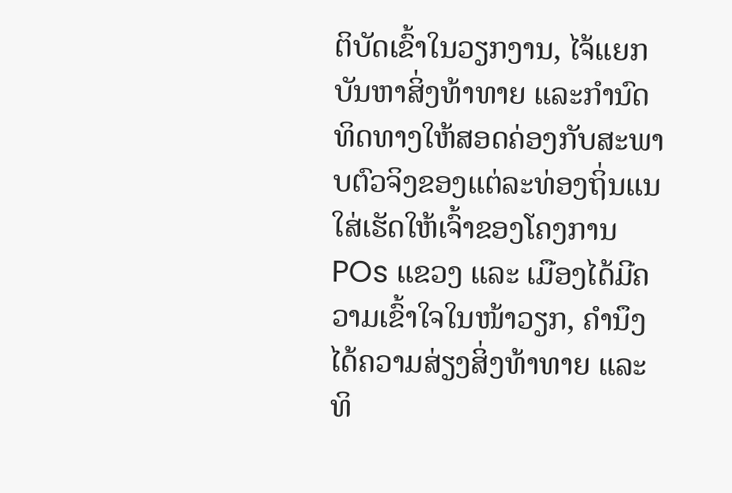ຕິບັດເຂົ້າໃນວຽກງານ, ໄຈ້ແຍກບັນຫາສິ່ງທ້າທາຍ ແລະກໍານົດທິດທາງໃຫ້ສອດຄ່ອງກັບສະພາບຕົວຈິງຂອງແຕ່ລະທ່ອງຖິ່ນແນໃສ່ເຮັດໃຫ້ເຈົ້າຂອງໂຄງການ POs ແຂວງ ແລະ ເມືອງໄດ້ມີຄວາມເຂົ້າໃຈໃນໜ້າວຽກ, ຄໍານຶງໄດ້ຄວາມສ່ຽງສິ່ງທ້າທາຍ ແລະທິ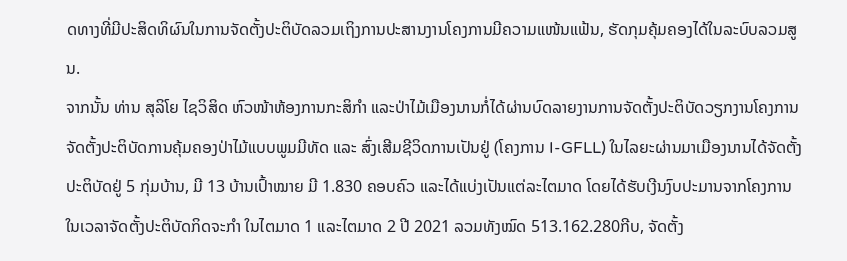ດທາງທີ່ມີປະສິດທິຜົນໃນການຈັດຕັ້ງປະຕິບັດລວມເຖິງການປະສານງານໂຄງການມີຄວາມແໜ້ນແຟ້ນ, ຮັດກຸມຄຸ້ມຄອງໄດ້ໃນລະບົບລວມສູນ.
ຈາກນັ້ນ ທ່ານ ສຸລິໂຍ ໄຊວິສິດ ຫົວໜ້າຫ້ອງການກະສິກໍາ ແລະປ່າໄມ້ເມືອງນານກໍ່ໄດ້ຜ່ານບົດລາຍງານການຈັດຕັ້ງປະຕິບັດວຽກງານໂຄງການຈັດຕັ້ງປະຕິບັດການຄຸ້ມຄອງປ່າໄມ້ແບບພູມມີທັດ ແລະ ສົ່ງເສີມຊີວິດການເປັນຢູ່ (ໂຄງການ I-GFLL) ໃນໄລຍະຜ່ານມາເມືອງນານໄດ້ຈັດຕັ້ງປະຕິບັດຢູ່ 5 ກຸ່ມບ້ານ, ມີ 13 ບ້ານເປົ້າໝາຍ ມີ 1.830 ຄອບຄົວ ແລະໄດ້ແບ່ງເປັນແຕ່ລະໄຕມາດ ໂດຍໄດ້ຮັບເງີນງົບປະມານຈາກໂຄງການໃນເວລາຈັດຕັ້ງປະຕິບັດກິດຈະກໍາ ໃນໄຕມາດ 1 ແລະໄຕມາດ 2 ປີ 2021 ລວມທັງໝົດ 513.162.280ກີບ, ຈັດຕັ້ງ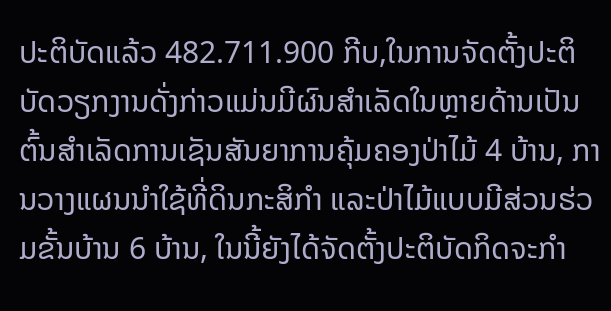ປະຕິບັດແລ້ວ 482.711.900 ກີບ,ໃນການຈັດຕັ້ງປະຕິບັດວຽກງານດັ່ງກ່າວແມ່ນມີຜົນສໍາເລັດໃນຫຼາຍດ້ານເປັນຕົ້ນສໍາເລັດການເຊັນສັນຍາການຄຸ້ມຄອງປ່າໄມ້ 4 ບ້ານ, ການວາງແຜນນໍາໃຊ້ທີ່ດິນກະສິກໍາ ແລະປ່າໄມ້ແບບມີສ່ວນຮ່ວມຂັ້ນບ້ານ 6 ບ້ານ, ໃນນີ້ຍັງໄດ້ຈັດຕັ້ງປະຕິບັດກິດຈະກໍາ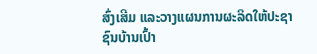ສົ່ງເສີມ ແລະວາງແຜນການຜະລິດໃຫ້ປະຊາຊົນບ້ານເປົ້າ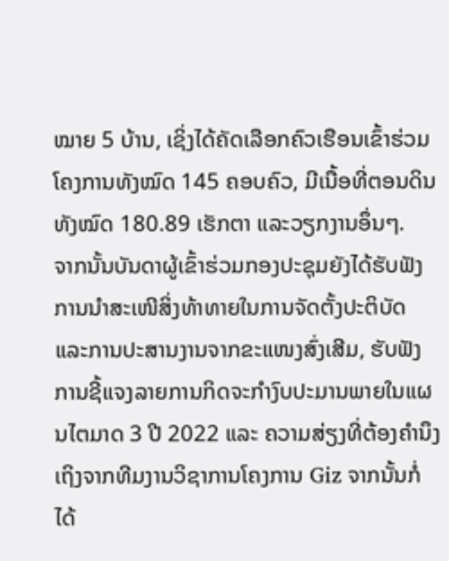ໝາຍ 5 ບ້ານ, ເຊິ່ງໄດ້ຄັດເລືອກຄົວເຮືອນເຂົ້າຮ່ວມໂຄງການທັງໝົດ 145 ຄອບຄົວ, ມີເນື້ອທີ່ຕອນດິນທັງໝົດ 180.89 ເຮັກຕາ ແລະວຽກງານອຶ່ນໆ.
ຈາກນັ້ນບັນດາຜູ້ເຂົ້າຮ່ວມກອງປະຊຸມຍັງໄດ້ຮັບຟັງການນໍາສະເໜີສິ່ງທ້າທາຍໃນການຈັດຕັ້ງປະຕິບັດ ແລະການປະສານງານຈາກຂະແໜງສົ່ງເສີມ, ຮັບຟັງການຊີ້ແຈງລາຍການກິດຈະກໍາງົບປະມານພາຍໃນແຜນໄຕມາດ 3 ປີ 2022 ແລະ ຄວາມສ່ຽງທີ່ຕ້ອງຄໍານຶງເຖິງຈາກທີມງານວິຊາການໂຄງການ Giz ຈາກນັ້ນກໍ່ໄດ້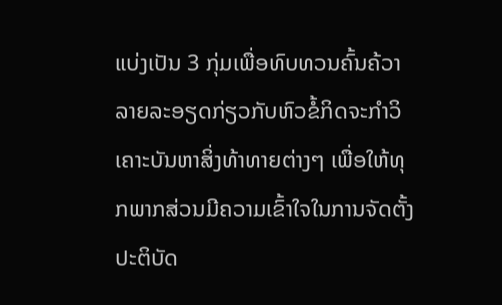ແບ່ງເປັນ 3 ກຸ່ມເພື່ອທົບທວນຄົ້ນຄ້ວາລາຍລະອຽດກ່ຽວກັບຫົວຂໍ້ກິດຈະກໍາວິເຄາະບັນຫາສິ່ງທ້າທາຍຕ່າງໆ ເພື່ອໃຫ້ທຸກພາກສ່ວນມີຄວາມເຂົ້າໃຈໃນການຈັດຕັ້ງປະຕິບັດ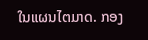ໃນແຜນໄຕມາດ. ກອງ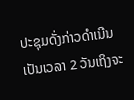ປະຊຸມດັ່ງກ່າວດໍາເນີນເປັນເວລາ 2 ວັນເຖິງຈະ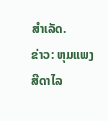ສໍາເລັດ.
ຂ່າວ: ຫຸມແພງ ສີດາໄລ